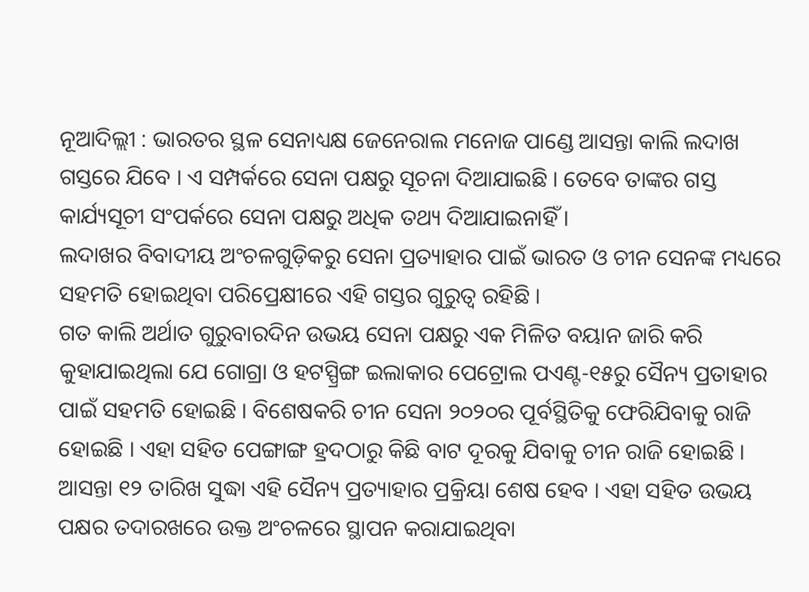ନୂଆଦିଲ୍ଲୀ : ଭାରତର ସ୍ଥଳ ସେନାଧ୍ୟକ୍ଷ ଜେନେରାଲ ମନୋଜ ପାଣ୍ଡେ ଆସନ୍ତା କାଲି ଲଦାଖ ଗସ୍ତରେ ଯିବେ । ଏ ସମ୍ପର୍କରେ ସେନା ପକ୍ଷରୁ ସୂଚନା ଦିଆଯାଇଛି । ତେବେ ତାଙ୍କର ଗସ୍ତ କାର୍ଯ୍ୟସୂଚୀ ସଂପର୍କରେ ସେନା ପକ୍ଷରୁ ଅଧିକ ତଥ୍ୟ ଦିଆଯାଇନାହିଁ ।
ଲଦାଖର ବିବାଦୀୟ ଅଂଚଳଗୁଡ଼ିକରୁ ସେନା ପ୍ରତ୍ୟାହାର ପାଇଁ ଭାରତ ଓ ଚୀନ ସେନଙ୍କ ମଧ୍ୟରେ ସହମତି ହୋଇଥିବା ପରିପ୍ରେକ୍ଷୀରେ ଏହି ଗସ୍ତର ଗୁରୁତ୍ବ ରହିଛି ।
ଗତ କାଲି ଅର୍ଥାତ ଗୁରୁବାରଦିନ ଉଭୟ ସେନା ପକ୍ଷରୁ ଏକ ମିଳିତ ବୟାନ ଜାରି କରି କୁହାଯାଇଥିଲା ଯେ ଗୋଗ୍ରା ଓ ହଟସ୍ପ୍ରିଙ୍ଗ ଇଲାକାର ପେଟ୍ରୋଲ ପଏଣ୍ଟ-୧୫ରୁ ସୈନ୍ୟ ପ୍ରତାହାର ପାଇଁ ସହମତି ହୋଇଛି । ବିଶେଷକରି ଚୀନ ସେନା ୨୦୨୦ର ପୂର୍ବସ୍ଥିତିକୁ ଫେରିଯିବାକୁ ରାଜି ହୋଇଛି । ଏହା ସହିତ ପେଙ୍ଗାଙ୍ଗ ହ୍ରଦଠାରୁ କିଛି ବାଟ ଦୂରକୁ ଯିବାକୁ ଚୀନ ରାଜି ହୋଇଛି । ଆସନ୍ତା ୧୨ ତାରିଖ ସୁଦ୍ଧା ଏହି ସୈନ୍ୟ ପ୍ରତ୍ୟାହାର ପ୍ରକ୍ରିୟା ଶେଷ ହେବ । ଏହା ସହିତ ଉଭୟ ପକ୍ଷର ତଦାରଖରେ ଉକ୍ତ ଅଂଚଳରେ ସ୍ଥାପନ କରାଯାଇଥିବା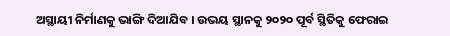ଅସ୍ଥାୟୀ ନିର୍ମାଣକୁ ଭାଙ୍ଗି ଦିଆଯିବ । ଉଭୟ ସ୍ଥାନକୁ ୨୦୨୦ ପୂର୍ବ ସ୍ଥିତିକୁ ଫେରାଇ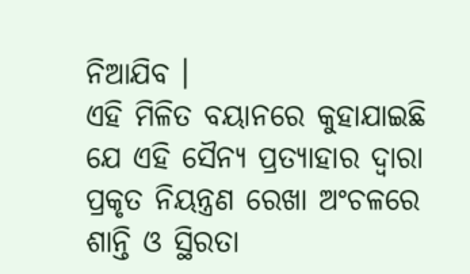ନିଆଯିବ ।
ଏହି ମିଳିତ ବୟାନରେ କୁହାଯାଇଛି ଯେ ଏହି ସୈନ୍ୟ ପ୍ରତ୍ୟାହାର ଦ୍ବାରା ପ୍ରକୃତ ନିୟନ୍ତ୍ରଣ ରେଖା ଅଂଚଳରେ ଶାନ୍ତି ଓ ସ୍ଥିରତା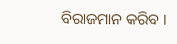ବିରାଜମାନ କରିବ ।